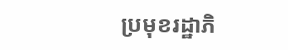ប្រមុខរដ្ឋាភិ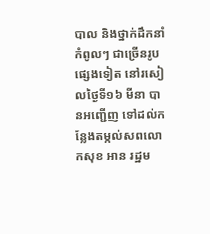បាល និងថ្នាក់ដឹកនាំកំពូលៗ ជាច្រើនរូបផ្សេងទៀត នៅរសៀលថ្ងៃទី១៦ មីនា បានអញ្ជើញ ទៅដល់កន្លែងតម្កល់សពលោកសុខ អាន រដ្ឋម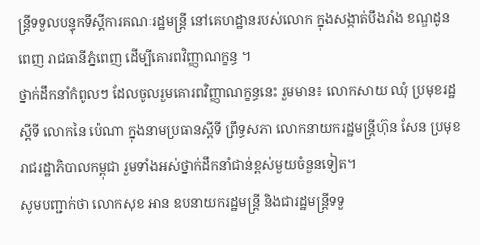ន្ត្រីទទួលបន្ទុកទីស្តីការគណៈរដ្ឋមន្ត្រី នៅគេហដ្ឋានរបស់លោក ក្នុងសង្កាត់បឹងរាំង ខណ្ឌដូនពេញ រាជធានីភ្នំពេញ ដើម្បីគោរពវិញ្ញាណក្ខន្ធ ។
ថ្នាក់ដឹកនាំកំពូលៗ ដែលចូលរួមគោរពវិញ្ញាណក្ខន្ធនេះ រួមមាន៖ លោកសាយ ឈុំ ប្រមុខរដ្ឋស្តីទី លោកនៃ ប៉េណា ក្នុងនាមប្រធានស្តីទី ព្រឹទ្ធសភា លោកនាយករដ្ឋមន្ត្រីហ៊ុន សែន ប្រមុខរាជរដ្ឋាភិបាលកម្ពុជា រួមទាំងអស់ថ្នាក់ដឹកនាំជាន់ខ្ពស់មួយចំនួនទៀត។
សូមបញ្ជាក់ថា លោកសុខ អាន ឧបនាយករដ្ឋមន្ត្រី និងជារដ្ឋមន្ត្រីទទួ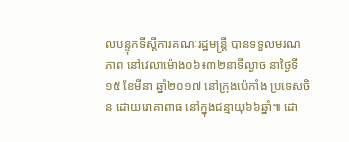លបន្ទុកទីស្តីការគណៈរដ្ឋមន្ត្រី បានទទួលមរណភាព នៅវេលាម៉ោង០៦៖៣២នាទីល្ងាច នាថ្ងៃទី១៥ ខែមីនា ឆ្នាំ២០១៧ នៅក្រុងប៉េកាំង ប្រទេសចិន ដោយរោគាពាធ នៅក្នុងជន្មាយុ៦៦ឆ្នាំ៕ ដោ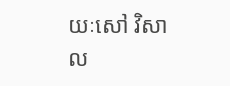យៈសៅ វិសាល